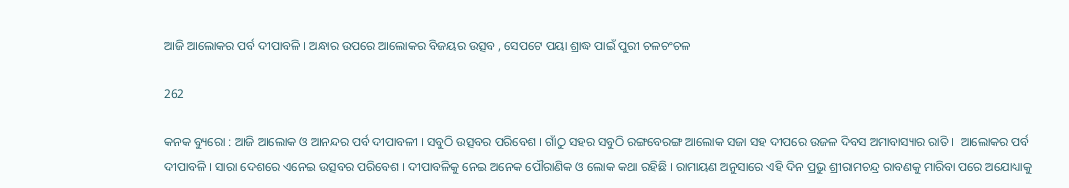ଆଜି ଆଲୋକର ପର୍ବ ଦୀପାବଳି । ଅନ୍ଧାର ଉପରେ ଆଲୋକର ବିଜୟର ଉତ୍ସବ , ସେପଟେ ପୟା ଶ୍ରାଦ୍ଧ ପାଇଁ ପୁରୀ ଚଳଚଂଚଳ

262

କନକ ବ୍ୟୁରୋ : ଆଜି ଆଲୋକ ଓ ଆନନ୍ଦର ପର୍ବ ଦୀପାବଳୀ । ସବୁଠି ଉତ୍ସବର ପରିବେଶ । ଗାଁଠୁ ସହର ସବୁଠି ରଙ୍ଗବେରଙ୍ଗ ଆଲୋକ ସଜା ସହ ଦୀପରେ ଉଜଳ ଦିବସ ଅମାବାସ୍ୟାର ରାତି ।  ଆଲୋକର ପର୍ବ ଦୀପାବଳି । ସାରା ଦେଶରେ ଏନେଇ ଉତ୍ସବର ପରିବେଶ । ଦୀପାବଳିକୁ ନେଇ ଅନେକ ପୌରାଣିକ ଓ ଲୋକ କଥା ରହିଛି । ରାମାୟଣ ଅନୁସାରେ ଏହି ଦିନ ପ୍ରଭୁ ଶ୍ରୀରାମଚନ୍ଦ୍ର ରାବଣକୁ ମାରିବା ପରେ ଅଯୋଧ୍ୟାକୁ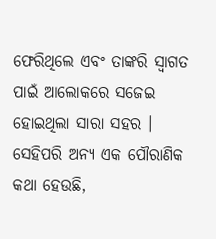ଫେରିଥିଲେ ଏବଂ ତାଙ୍କରି ସ୍ୱାଗତ ପାଇଁ ଆଲୋକରେ ସଜେଇ ହୋଇଥିଲା ସାରା ସହର । ସେହିପରି ଅନ୍ୟ ଏକ ପୌରାଣିକ କଥା ହେଉଛି,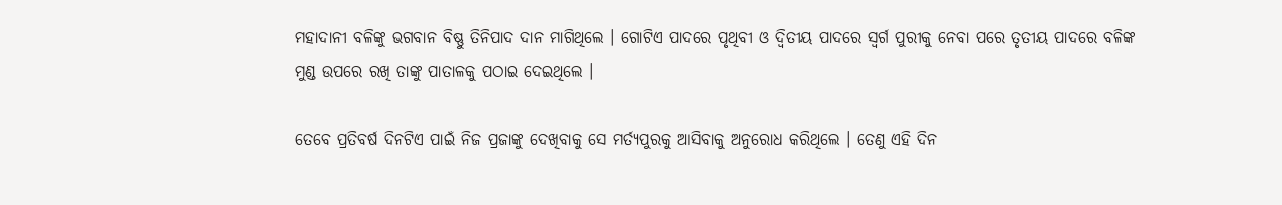ମହାଦାନୀ ବଳିଙ୍କୁ ଭଗବାନ ବିଷ୍ଣୁ ତିନିପାଦ ଦାନ ମାଗିଥିଲେ । ଗୋଟିଏ ପାଦରେ ପୃଥିବୀ ଓ ଦ୍ୱିତୀୟ ପାଦରେ ସ୍ୱର୍ଗ ପୁରୀକୁ ନେବା ପରେ ତୃତୀୟ ପାଦରେ ବଳିଙ୍କ ମୁଣ୍ଡ ଉପରେ ରଖି ତାଙ୍କୁ ପାତାଳକୁ ପଠାଇ ଦେଇଥିଲେ ।

ତେବେ ପ୍ରତିବର୍ଷ ଦିନଟିଏ ପାଇଁ ନିଜ ପ୍ରଜାଙ୍କୁ ଦେଖିବାକୁ ସେ ମର୍ତ୍ୟପୁରକୁ ଆସିବାକୁ ଅନୁରୋଧ କରିଥିଲେ । ତେଣୁ ଏହି ଦିନ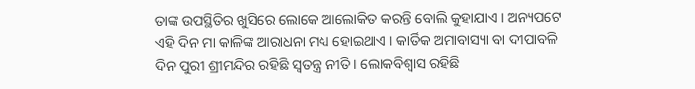ତାଙ୍କ ଉପସ୍ଥିତିର ଖୁସିରେ ଲୋକେ ଆଲୋକିତ କରନ୍ତି ବୋଲି କୁହାଯାଏ । ଅନ୍ୟପଟେ ଏହି ଦିନ ମା କାଳିଙ୍କ ଆରାଧନା ମଧ୍ୟ ହୋଇଥାଏ । କାର୍ତିକ ଅମାବାସ୍ୟା ବା ଦୀପାବଳି ଦିନ ପୁରୀ ଶ୍ରୀମନ୍ଦିର ରହିଛି ସ୍ୱତନ୍ତ୍ର ନୀତି । ଲୋକବିଶ୍ୱାସ ରହିଛି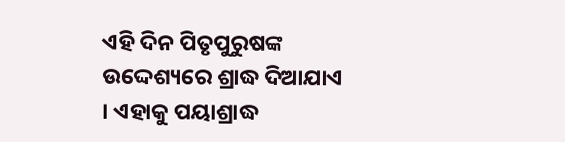ଏହି ଦିନ ପିତୃପୁରୁଷଙ୍କ ଉଦ୍ଦେଶ୍ୟରେ ଶ୍ରାଦ୍ଧ ଦିଆଯାଏ । ଏହାକୁ ପୟାଶ୍ରାଦ୍ଧ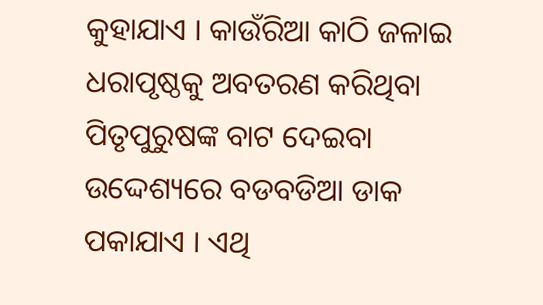କୁହାଯାଏ । କାଉଁରିଆ କାଠି ଜଳାଇ ଧରାପୃଷ୍ଠକୁ ଅବତରଣ କରିଥିବା ପିତୃପୁରୁଷଙ୍କ ବାଟ ଦେଇବା ଉଦ୍ଦେଶ୍ୟରେ ବଡବଡିଆ ଡାକ ପକାଯାଏ । ଏଥି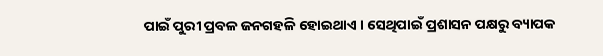ପାଇଁ ପୁରୀ ପ୍ରବଳ ଜନଗହଳି ହୋଇଥାଏ । ସେଥିପାଇଁ ପ୍ରଶାସନ ପକ୍ଷରୁ ବ୍ୟାପକ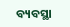ବ୍ୟବସ୍ଥା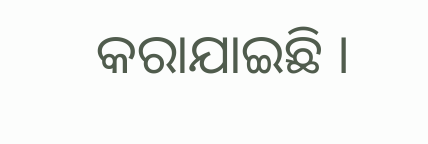କରାଯାଇଛି ।